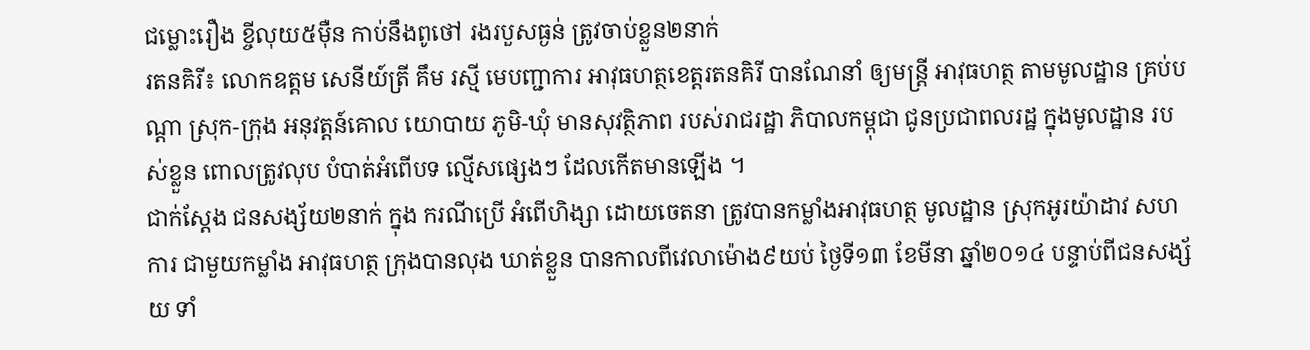ជម្លោះរឿង ខ្ចីលុយ៥ម៉ឺន កាប់នឹងពូថៅ រងរបួសធ្ងន់ ត្រូវចាប់ខ្លួន២នាក់
រតនគិរី៖ លោកឧត្តម សេនីយ៍ត្រី គឹម រស្មី មេបញ្ជាការ អាវុធហត្ថខេត្តរតនគិរី បានណែនាំ ឲ្យមន្រ្តី អាវុធហត្ថ តាមមូលដ្ឋាន គ្រប់បណ្តា ស្រុក-ក្រុង អនុវត្តន៍គោល យោបាយ ភូមិ-ឃុំ មានសុវត្ថិភាព របស់រាជរដ្ឋា ភិបាលកម្ពុជា ជូនប្រជាពលរដ្ឋ ក្នុងមូលដ្ឋាន របស់ខ្លួន ពោលត្រូវលុប បំបាត់អំពើបទ ល្មើសផ្សេងៗ ដែលកើតមានឡើង ។
ជាក់ស្តែង ជនសង្ស័យ២នាក់ ក្នុង ករណីប្រើ អំពើហិង្សា ដោយចេតនា ត្រូវបានកម្លាំងអាវុធហត្ថ មូលដ្ឋាន ស្រុកអូរយ៉ាដាវ សហការ ជាមួយកម្លាំង អាវុធហត្ថ ក្រុងបានលុង ឃាត់ខ្លួន បានកាលពីវេលាម៉ោង៩យប់ ថ្ងៃទី១៣ ខែមីនា ឆ្នាំ២០១៤ បន្ទាប់ពីជនសង្ស័យ ទាំ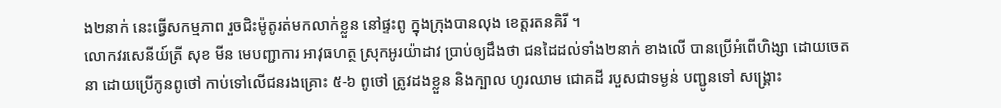ង២នាក់ នេះធ្វើសកម្មភាព រួចជិះម៉ូតូរត់មកលាក់ខ្លួន នៅផ្ទះពូ ក្នុងក្រុងបានលុង ខេត្តរតនគិរី ។
លោកវរសេនីយ៍ត្រី សុខ មីន មេបញ្ជាការ អាវុធហត្ថ ស្រុកអូរយ៉ាដាវ ប្រាប់ឲ្យដឹងថា ជនដៃដល់ទាំង២នាក់ ខាងលើ បានប្រើអំពើហិង្សា ដោយចេតនា ដោយប្រើកូនពូថៅ កាប់ទៅលើជនរងគ្រោះ ៥-៦ ពូថៅ ត្រូវដងខ្លួន និងក្បាល ហូរឈាម ជោគដី របួសជាទម្ងន់ បញ្ជូនទៅ សង្គ្រោះ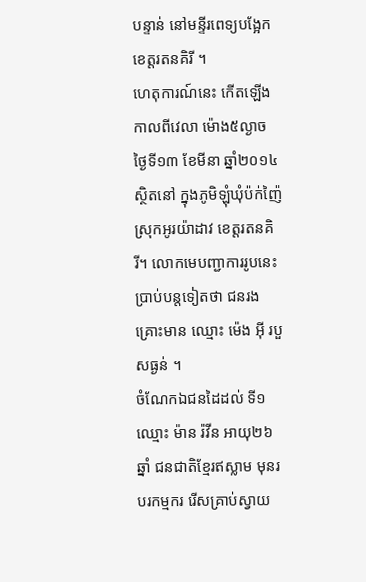បន្ទាន់ នៅមន្ទីរពេទ្យបង្អែក ខេត្តរតនគិរី ។
ហេតុការណ៍នេះ កើតឡើងកាលពីវេលា ម៉ោង៥ល្ងាច ថ្ងៃទី១៣ ខែមីនា ឆ្នាំ២០១៤ ស្ថិតនៅ ក្នុងភូមិឡុំឃុំប៉ក់ញ៉ៃ ស្រុកអូរយ៉ាដាវ ខេត្តរតនគិរី។ លោកមេបញ្ជាការរូបនេះ ប្រាប់បន្តទៀតថា ជនរងគ្រោះមាន ឈ្មោះ ម៉េង អ៊ី របួសធ្ងន់ ។
ចំណែកឯជនដៃដល់ ទី១ ឈ្មោះ ម៉ាន រ៉វីន អាយុ២៦ឆ្នាំ ជនជាតិខ្មែរឥស្លាម មុនរបរកម្មករ រើសគ្រាប់ស្វាយ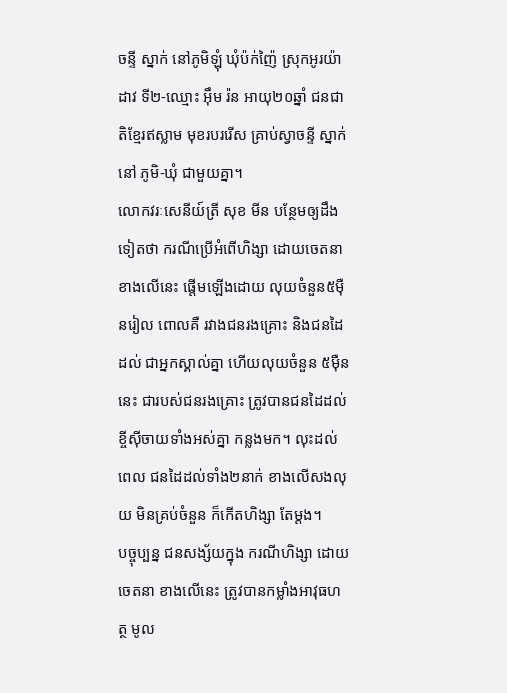ចន្ទី ស្នាក់ នៅភូមិឡុំ ឃុំប៉ក់ញ៉ៃ ស្រុកអូរយ៉ាដាវ ទី២-ឈ្មោះ អ៊ឹម រ៉ន អាយុ២០ឆ្នាំ ជនជាតិខ្មែរឥស្លាម មុខរបររើស គ្រាប់ស្វាចន្ទី ស្នាក់នៅ ភូមិ-ឃុំ ជាមួយគ្នា។
លោកវរៈសេនីយ៍ត្រី សុខ មីន បន្ថែមឲ្យដឹងទៀតថា ករណីប្រើអំពើហិង្សា ដោយចេតនា ខាងលើនេះ ផ្តើមឡើងដោយ លុយចំនួន៥ម៉ឺនរៀល ពោលគឺ រវាងជនរងគ្រោះ និងជនដៃដល់ ជាអ្នកស្គាល់គ្នា ហើយលុយចំនួន ៥ម៉ឺននេះ ជារបស់ជនរងគ្រោះ ត្រូវបានជនដៃដល់ ខ្ចីស៊ីចាយទាំងអស់គ្នា កន្លងមក។ លុះដល់ពេល ជនដៃដល់ទាំង២នាក់ ខាងលើសងលុយ មិនគ្រប់ចំនួន ក៏កើតហិង្សា តែម្តង។
បច្ចុប្បន្ន ជនសង្ស័យក្នុង ករណីហិង្សា ដោយចេតនា ខាងលើនេះ ត្រូវបានកម្លាំងអាវុធហត្ថ មូល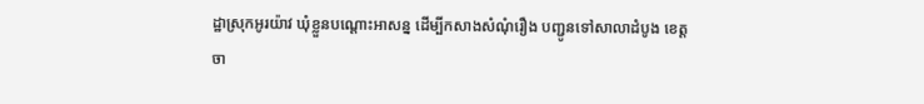ដ្ឋាស្រុកអូរយ៉ាវ ឃុំខ្លួនបណ្តោះអាសន្ន ដើម្បីកសាងសំណុំរឿង បញ្ជូនទៅសាលាដំបូង ខេត្តចា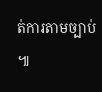ត់ការតាមច្បាប់ ៕